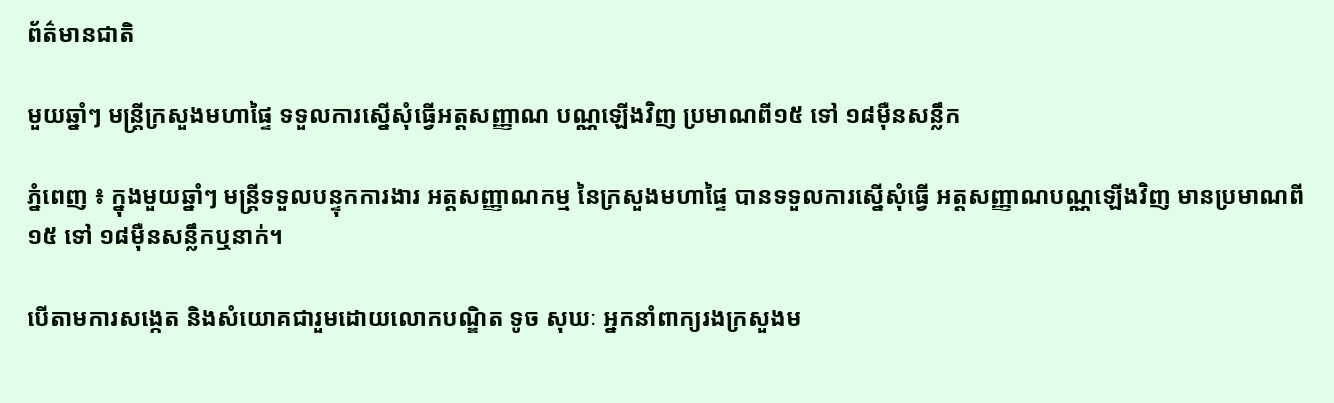ព័ត៌មានជាតិ

មួយឆ្នាំៗ មន្ដ្រីក្រសួងមហាផ្ទៃ ទទួលការស្នើសុំធ្វើអត្តសញ្ញាណ បណ្ណឡើងវិញ ប្រមាណពី១៥ ទៅ ១៨ម៉ឺនសន្លឹក

ភ្នំពេញ ៖ ក្នុងមួយឆ្នាំៗ មន្រ្តីទទួលបន្ទុកការងារ អត្តសញ្ញាណកម្ម នៃក្រសួងមហាផ្ទៃ បានទទួលការស្នើសុំធ្វើ អត្តសញ្ញាណបណ្ណឡើងវិញ មានប្រមាណពី១៥ ទៅ ១៨ម៉ឺនសន្លឹកឬនាក់។

បើតាមការសង្កេត និងសំយោគជារួមដោយលោកបណ្ឌិត ទូច សុឃៈ អ្នកនាំពាក្យរងក្រសួងម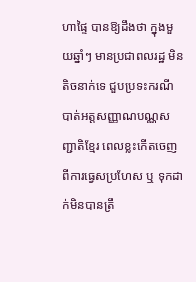ហាផ្ទៃ បានឱ្យដឹងថា ក្នុងមួយឆ្នាំៗ មានប្រជាពលរដ្ឋ មិនតិចនាក់ទេ ជួបប្រទះករណីបាត់អត្តសញ្ញាណបណ្ណសញ្ជាតិខ្មែរ ពេលខ្លះកើតចេញ ពីការធ្វេសប្រហែស ឬ ទុកដាក់មិនបានត្រឹ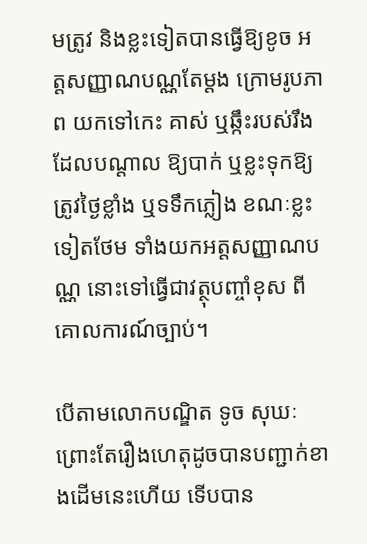មត្រូវ និងខ្លះទៀតបានធ្វើឱ្យខូច អត្តសញ្ញាណបណ្ណតែម្ដង ក្រោមរូបភាព យកទៅកេះ គាស់ ឬឆ្កឹះរបស់រឹង ដែលបណ្ដាល ឱ្យបាក់ ឬខ្លះទុកឱ្យត្រូវថ្ងៃខ្លាំង ឬទទឹកភ្លៀង ខណៈខ្លះទៀតថែម ទាំងយកអត្តសញ្ញាណបណ្ណ នោះទៅធ្វើជាវត្ថុបញ្ចាំខុស ពីគោលការណ៍ច្បាប់។

បើតាមលោកបណ្ឌិត ទូច សុឃៈ ព្រោះតែរឿងហេតុដូចបានបញ្ជាក់ខាងដើមនេះហើយ ទើបបាន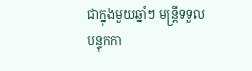ជាក្នុងមួយឆ្នាំៗ មន្រ្តីទទួលបន្ទុកកា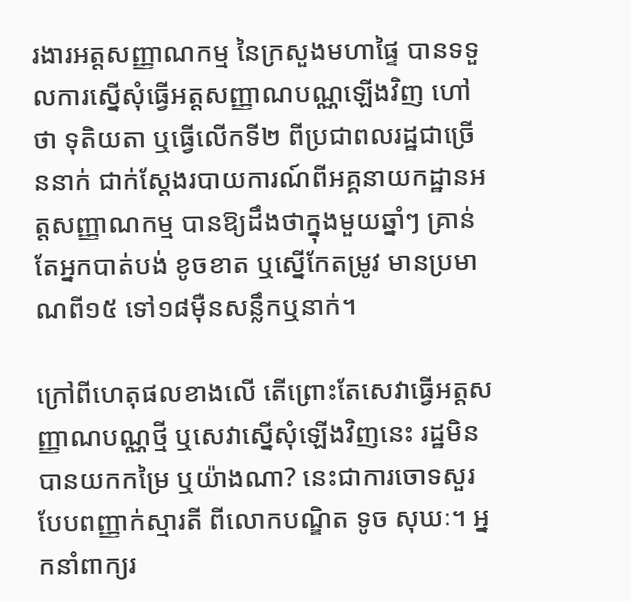រងារអត្តសញ្ញាណកម្ម នៃក្រសួងមហាផ្ទៃ បានទទួលការស្នើសុំធ្វើអត្តសញ្ញាណបណ្ណឡើងវិញ ហៅថា ទុតិយតា ឬធ្វើលើកទី២ ពីប្រជាពលរដ្ឋជាច្រើននាក់ ជាក់ស្ដែងរបាយការណ៍ពីអគ្គនាយកដ្ឋានអត្តសញ្ញាណកម្ម បានឱ្យដឹងថាក្នុងមួយឆ្នាំៗ គ្រាន់តែអ្នកបាត់បង់ ខូចខាត ឬស្នើកែតម្រូវ មានប្រមាណពី១៥ ទៅ១៨ម៉ឺនសន្លឹកឬនាក់។

ក្រៅពីហេតុផលខាងលើ តើព្រោះតែសេវាធ្វើអត្តសញ្ញាណបណ្ណថ្មី ឬសេវាស្នើសុំឡើងវិញនេះ រដ្ឋមិនបានយកកម្រៃ ឬយ៉ាងណា? នេះជាការចោទសួរបែបពញ្ញាក់ស្មារតី ពីលោកបណ្ឌិត ទូច សុឃៈ។ អ្នកនាំពាក្យរ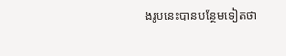ងរូបនេះបានបន្ថែមទៀតថា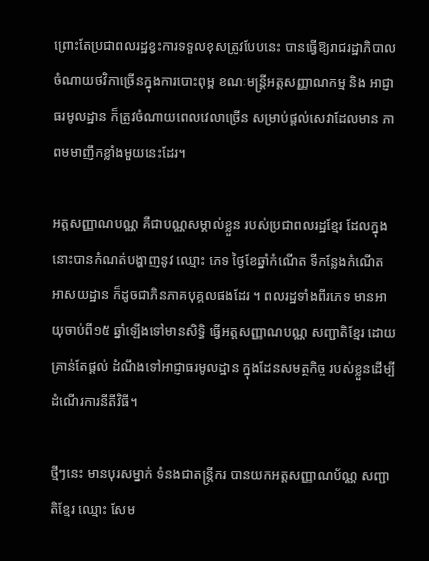ព្រោះតែប្រជាពលរដ្ឋខ្វះការទទួលខុសត្រូវបែបនេះ បានធ្វើឱ្យរាជរដ្ឋាភិបាលចំណាយថវិកាច្រើនក្នុងការបោះពុម្ព ខណៈមន្ត្រីអត្តសញ្ញាណកម្ម និង អាជ្ញាធរមូលដ្ឋាន ក៏ត្រូវចំណាយពេលវេលាច្រើន សម្រាប់ផ្តល់សេវាដែលមាន ភាពមមាញឹកខ្លាំងមួយនេះដែរ។

អត្តសញ្ញាណបណ្ណ គឺជាបណ្ណសម្គាល់ខ្លួន របស់ប្រជាពលរដ្ឋខ្មែរ ដែលក្នុងនោះបានកំណត់បង្ហាញនូវ ឈ្មោះ ភេទ ថ្ងៃខែឆ្នាំកំណើត ទីកន្លែងកំណើត អាសយដ្ឋាន ក៏ដូចជាភិនភាគបុគ្គលផងដែរ ។ ពលរដ្ឋទាំងពីរភេទ មានអាយុចាប់ពី១៥ ឆ្នាំឡើងទៅមានសិទ្ធិ ធ្វើអត្តសញ្ញាណបណ្ណ សញ្ជាតិខ្មែរ ដោយគ្រាន់តែផ្តល់ ដំណឹងទៅអាជ្ញាធរមូលដ្ឋាន ក្នុងដែនសមត្ថកិច្ច របស់ខ្លួនដើម្បីដំណើរការនីតីវិធី។

ថ្មីៗនេះ មានបុរសម្នាក់ ទំនងជាតន្ត្រីករ បានយកអត្តសញ្ញាណប័ណ្ណ សញ្ជាតិខ្មែរ ឈ្មោះ សែម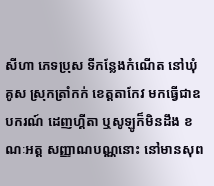សីហា ភេទប្រុស ទីកន្លែងកំណើត នៅឃុំគូស ស្រុកត្រាំកក់ ខេត្តតាកែវ មកធ្វើជាឧបករណ៍ ដេញហ្គីតា ឬសូឡូក៏មិនដឹង ខណៈអត្ត សញ្ញាណបណ្ណនោះ នៅមានសុព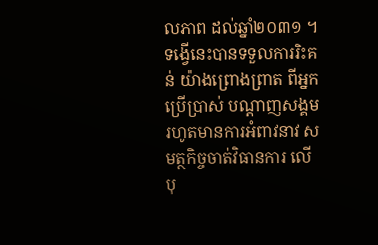លភាព ដល់ឆ្នាំ២០៣១ ។ ទង្វើនេះបានទទួលការរិះគន់ យ៉ាងព្រោងព្រាត ពីអ្នកប្រើប្រាស់ បណ្ដាញសង្គម រហូតមានការអំពាវនាវ សមត្ថកិច្ចចាត់វិធានការ លើបុ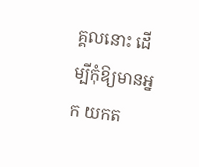គ្គលនោះ ដើម្បីកុំឱ្យមានអ្នក យកត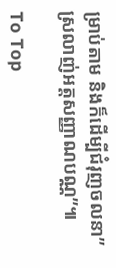ម្រាប់តាម និងក៏ដើម្បីជំរុញចលនា” ស្រលាញ់អត្តសញ្ញាណបណ្ណ”៕

To Top